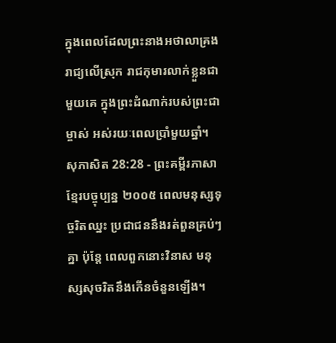ក្នុងពេលដែលព្រះនាងអថាលាគ្រងរាជ្យលើស្រុក រាជកុមារលាក់ខ្លួនជាមួយគេ ក្នុងព្រះដំណាក់របស់ព្រះជាម្ចាស់ អស់រយៈពេលប្រាំមួយឆ្នាំ។
សុភាសិត 28:28 - ព្រះគម្ពីរភាសាខ្មែរបច្ចុប្បន្ន ២០០៥ ពេលមនុស្សទុច្ចរិតឈ្នះ ប្រជាជននឹងរត់ពួនគ្រប់ៗគ្នា ប៉ុន្តែ ពេលពួកនោះវិនាស មនុស្សសុចរិតនឹងកើនចំនួនឡើង។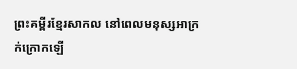ព្រះគម្ពីរខ្មែរសាកល នៅពេលមនុស្សអាក្រក់ក្រោកឡើ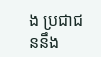ង ប្រជាជននឹង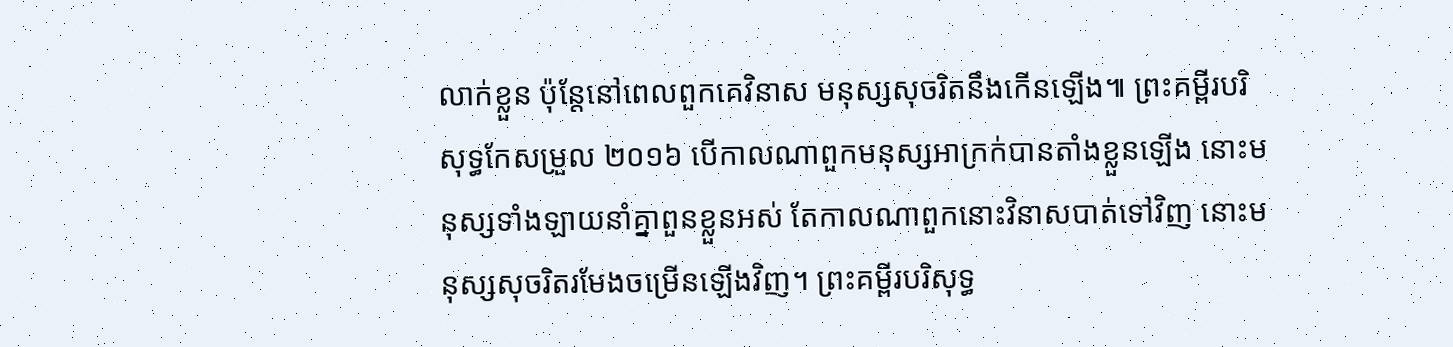លាក់ខ្លួន ប៉ុន្តែនៅពេលពួកគេវិនាស មនុស្សសុចរិតនឹងកើនឡើង៕ ព្រះគម្ពីរបរិសុទ្ធកែសម្រួល ២០១៦ បើកាលណាពួកមនុស្សអាក្រក់បានតាំងខ្លួនឡើង នោះមនុស្សទាំងឡាយនាំគ្នាពួនខ្លួនអស់ តែកាលណាពួកនោះវិនាសបាត់ទៅវិញ នោះមនុស្សសុចរិតរមែងចម្រើនឡើងវិញ។ ព្រះគម្ពីរបរិសុទ្ធ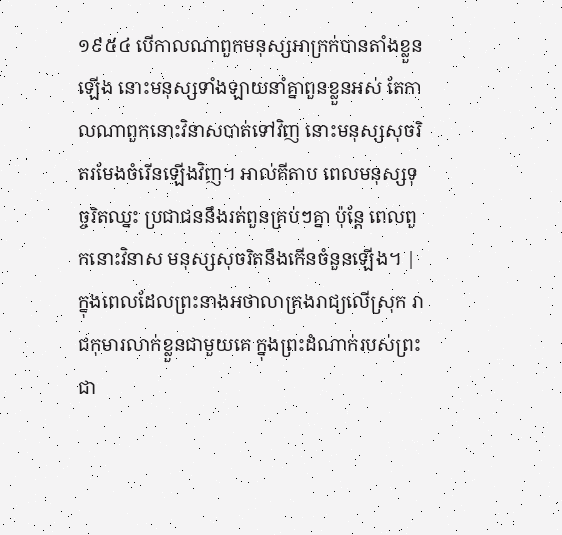១៩៥៤ បើកាលណាពួកមនុស្សអាក្រក់បានតាំងខ្លួនឡើង នោះមនុស្សទាំងឡាយនាំគ្នាពួនខ្លួនអស់ តែកាលណាពួកនោះវិនាសបាត់ទៅវិញ នោះមនុស្សសុចរិតរមែងចំរើនឡើងវិញ។ អាល់គីតាប ពេលមនុស្សទុច្ចរិតឈ្នះ ប្រជាជននឹងរត់ពួនគ្រប់ៗគ្នា ប៉ុន្តែ ពេលពួកនោះវិនាស មនុស្សសុចរិតនឹងកើនចំនួនឡើង។ |
ក្នុងពេលដែលព្រះនាងអថាលាគ្រងរាជ្យលើស្រុក រាជកុមារលាក់ខ្លួនជាមួយគេ ក្នុងព្រះដំណាក់របស់ព្រះជា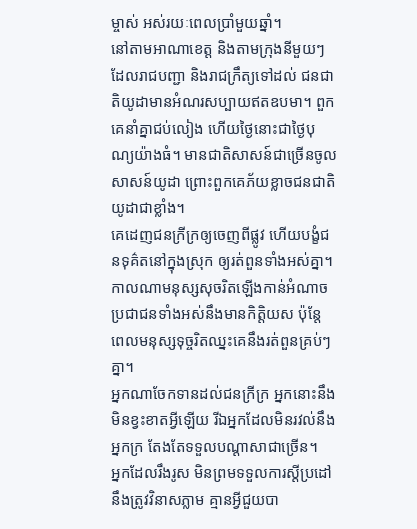ម្ចាស់ អស់រយៈពេលប្រាំមួយឆ្នាំ។
នៅតាមអាណាខេត្ត និងតាមក្រុងនីមួយៗ ដែលរាជបញ្ជា និងរាជក្រឹត្យទៅដល់ ជនជាតិយូដាមានអំណរសប្បាយឥតឧបមា។ ពួកគេនាំគ្នាជប់លៀង ហើយថ្ងៃនោះជាថ្ងៃបុណ្យយ៉ាងធំ។ មានជាតិសាសន៍ជាច្រើនចូលសាសន៍យូដា ព្រោះពួកគេភ័យខ្លាចជនជាតិយូដាជាខ្លាំង។
គេដេញជនក្រីក្រឲ្យចេញពីផ្លូវ ហើយបង្ខំជនទុគ៌តនៅក្នុងស្រុក ឲ្យរត់ពួនទាំងអស់គ្នា។
កាលណាមនុស្សសុចរិតឡើងកាន់អំណាច ប្រជាជនទាំងអស់នឹងមានកិត្តិយស ប៉ុន្តែ ពេលមនុស្សទុច្ចរិតឈ្នះគេនឹងរត់ពួនគ្រប់ៗគ្នា។
អ្នកណាចែកទានដល់ជនក្រីក្រ អ្នកនោះនឹងមិនខ្វះខាតអ្វីឡើយ រីឯអ្នកដែលមិនរវល់នឹងអ្នកក្រ តែងតែទទួលបណ្ដាសាជាច្រើន។
អ្នកដែលរឹងរូស មិនព្រមទទួលការស្ដីប្រដៅ នឹងត្រូវវិនាសភ្លាម គ្មានអ្វីជួយបា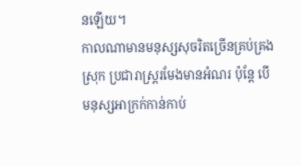នឡើយ។
កាលណាមានមនុស្សសុចរិតច្រើនគ្រប់គ្រងស្រុក ប្រជារាស្ត្ររមែងមានអំណរ ប៉ុន្តែ បើមនុស្សអាក្រក់កាន់កាប់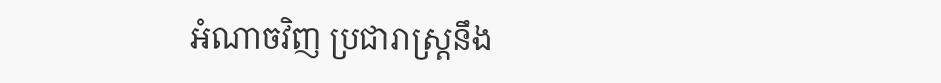អំណាចវិញ ប្រជារាស្ត្រនឹង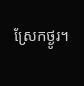ស្រែកថ្ងូរ។